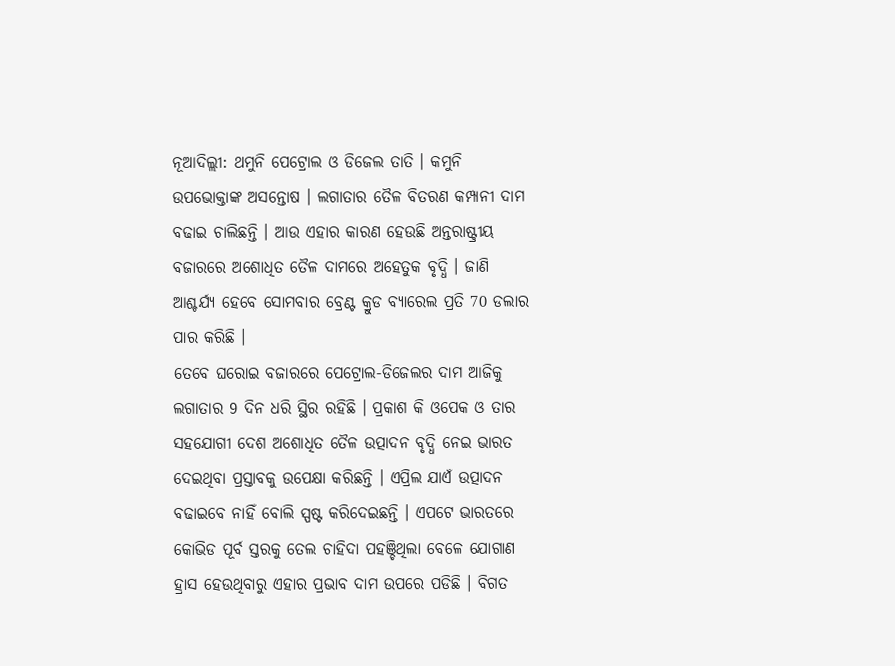ନୂଆଦିଲ୍ଲୀ: ଥମୁନି ପେଟ୍ରୋଲ ଓ ଡିଜେଲ ତାତି । କମୁନି ଉପଭୋକ୍ତାଙ୍କ ଅସନ୍ତୋଷ । ଲଗାତାର ତୈଳ ବିତରଣ କମ୍ପାନୀ ଦାମ ବଢାଇ ଚାଲିଛନ୍ତି । ଆଉ ଏହାର କାରଣ ହେଉଛି ଅନ୍ତରାଷ୍ଟ୍ରୀୟ ବଜାରରେ ଅଶୋଧିତ ତୈଳ ଦାମରେ ଅହେତୁକ ବୃଦ୍ଧି । ଜାଣି ଆଶ୍ଚର୍ଯ୍ୟ ହେବେ ସୋମବାର ବ୍ରେଣ୍ଟ କ୍ରୁଡ ବ୍ୟାରେଲ ପ୍ରତି 70 ଡଲାର ପାର କରିଛି ।
ତେବେ ଘରୋଇ ବଜାରରେ ପେଟ୍ରୋଲ-ଡିଜେଲର ଦାମ ଆଜିକୁ ଲଗାତାର 9 ଦିନ ଧରି ସ୍ଥିର ରହିଛି । ପ୍ରକାଶ କି ଓପେକ ଓ ତାର ସହଯୋଗୀ ଦେଶ ଅଶୋଧିତ ତୈଳ ଉତ୍ପାଦନ ବୃଦ୍ଧି ନେଇ ଭାରତ ଦେଇଥିବା ପ୍ରସ୍ତାବକୁ ଉପେକ୍ଷା କରିଛନ୍ତି । ଏପ୍ରିଲ ଯାଏଁ ଉତ୍ପାଦନ ବଢାଇବେ ନାହିଁ ବୋଲି ସ୍ପଷ୍ଟ କରିଦେଇଛନ୍ତି । ଏପଟେ ଭାରତରେ କୋଭିଡ ପୂର୍ବ ସ୍ତରକୁ ତେଲ ଚାହିଦା ପହଞ୍ଚିଥିଲା ବେଳେ ଯୋଗାଣ ହ୍ରାସ ହେଉଥିବାରୁ ଏହାର ପ୍ରଭାବ ଦାମ ଉପରେ ପଡିଛି । ବିଗତ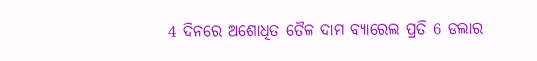4 ଦିନରେ ଅଶୋଧିତ ତୈଳ ଦାମ ବ୍ୟାରେଲ ପ୍ରତି 6 ଡଲାର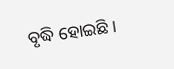ବୃଦ୍ଧି ହୋଇଛି ।